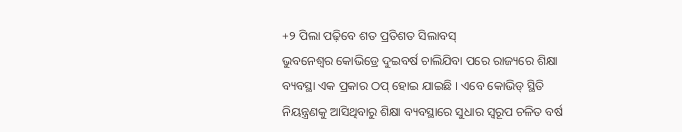+୨ ପିଲା ପଢ଼ିବେ ଶତ ପ୍ରତିଶତ ସିଲାବସ୍
ଭୁବନେଶ୍ୱର କୋଭିଡ୍ରେ ଦୁଇବର୍ଷ ଚାଲିଯିବା ପରେ ରାଜ୍ୟରେ ଶିକ୍ଷା ବ୍ୟବସ୍ଥା ଏକ ପ୍ରକାର ଠପ୍ ହୋଇ ଯାଇଛି । ଏବେ କୋଭିଡ୍ ସ୍ଥିତି ନିୟନ୍ତ୍ରଣକୁ ଆସିଥିବାରୁ ଶିକ୍ଷା ବ୍ୟବସ୍ଥାରେ ସୁଧାର ସ୍ୱରୂପ ଚଳିତ ବର୍ଷ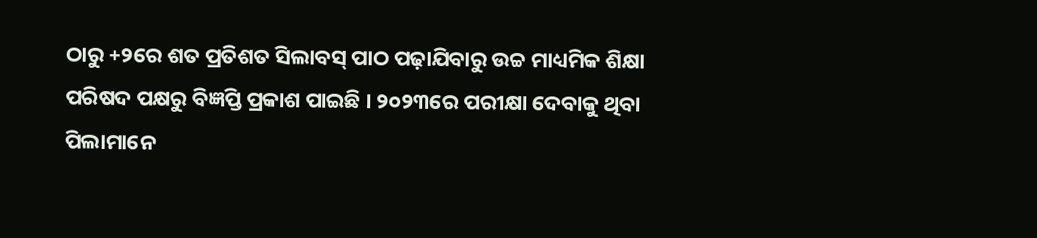ଠାରୁ +୨ରେ ଶତ ପ୍ରତିଶତ ସିଲାବସ୍ ପାଠ ପଢ଼ାଯିବାରୁ ଉଚ୍ଚ ମାଧ୍ୟମିକ ଶିକ୍ଷା ପରିଷଦ ପକ୍ଷରୁ ବିଜ୍ଞପ୍ତି ପ୍ରକାଶ ପାଇଛି । ୨୦୨୩ରେ ପରୀକ୍ଷା ଦେବାକୁ ଥିବା ପିଲାମାନେ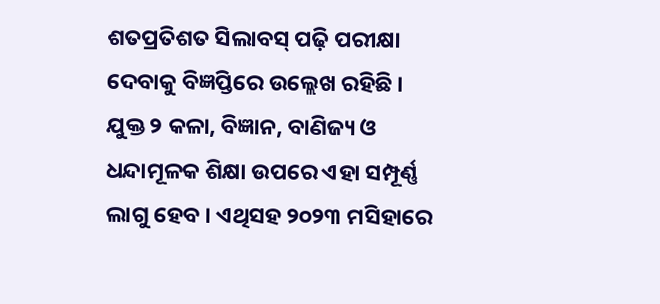ଶତପ୍ରତିଶତ ସିଲାବସ୍ ପଢ଼ି ପରୀକ୍ଷା ଦେବାକୁ ବିଜ୍ଞପ୍ତିରେ ଉଲ୍ଲେଖ ରହିଛି ।
ଯୁକ୍ତ ୨ କଳା, ବିଜ୍ଞାନ, ବାଣିଜ୍ୟ ଓ ଧନ୍ଦାମୂଳକ ଶିକ୍ଷା ଉପରେ ଏହା ସମ୍ପୂର୍ଣ୍ଣ ଲାଗୁ ହେବ । ଏଥିସହ ୨୦୨୩ ମସିହାରେ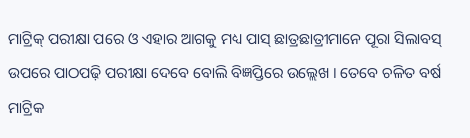ମାଟ୍ରିକ୍ ପରୀକ୍ଷା ପରେ ଓ ଏହାର ଆଗକୁ ମଧ୍ୟ ପାସ୍ ଛାତ୍ରଛାତ୍ରୀମାନେ ପୂରା ସିଲାବସ୍ ଉପରେ ପାଠପଢ଼ି ପରୀକ୍ଷା ଦେବେ ବୋଲି ବିଜ୍ଞପ୍ତିରେ ଉଲ୍ଲେଖ । ତେବେ ଚଳିତ ବର୍ଷ ମାଟ୍ରିକ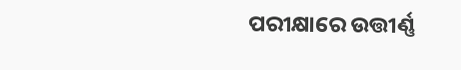ପରୀକ୍ଷାରେ ଉତ୍ତୀର୍ଣ୍ଣ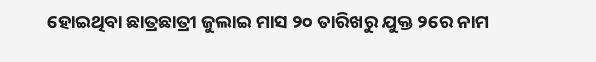ହୋଇଥିବା ଛାତ୍ରଛାତ୍ରୀ ଜୁଲାଇ ମାସ ୨୦ ତାରିଖରୁ ଯୁକ୍ତ ୨ରେ ନାମ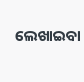ଲେଖାଇବା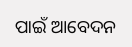ପାଇଁ ଆବେଦନ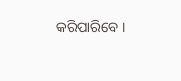କରିପାରିବେ ।